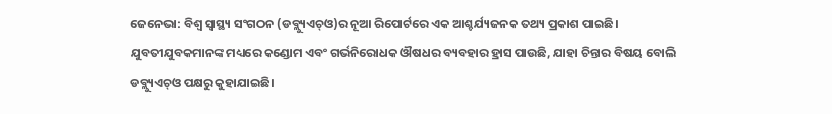ଜେନେଭା: ବିଶ୍ୱ ସ୍ବାସ୍ଥ୍ୟ ସଂଗଠନ (ଡବ୍ଲ୍ୟୁଏଚ୍ଓ)ର ନୂଆ ରିପୋର୍ଟରେ ଏକ ଆଶ୍ଚର୍ଯ୍ୟଜନକ ତଥ୍ୟ ପ୍ରକାଶ ପାଇଛି। ଯୁବତୀଯୁବକମାନଙ୍କ ମଧ୍ୟରେ କଣ୍ଡୋମ ଏବଂ ଗର୍ଭନିରୋଧକ ଔଷଧର ବ୍ୟବହାର ହ୍ରାସ ପାଉଛି, ଯାହା ଚିନ୍ତାର ବିଷୟ ବୋଲି ଡବ୍ଲ୍ୟୁଏଚ୍ଓ ପକ୍ଷରୁ କୁହାଯାଇଛି।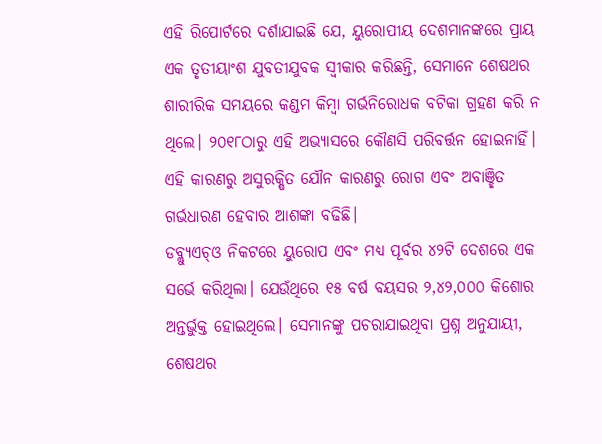ଏହି ରିପୋର୍ଟରେ ଦର୍ଶାଯାଇଛି ଯେ, ୟୁରୋପୀୟ ଦେଶମାନଙ୍କରେ ପ୍ରାୟ ଏକ ତୃତୀୟାଂଶ ଯୁବତୀଯୁବକ ସ୍ବୀକାର କରିଛନ୍ତି, ସେମାନେ ଶେଷଥର ଶାରୀରିକ ସମୟରେ କଣ୍ଡମ କିମ୍ବା ଗର୍ଭନିରୋଧକ ବଟିକା ଗ୍ରହଣ କରି ନ ଥିଲେ। ୨୦୧୮ଠାରୁ ଏହି ଅଭ୍ୟାସରେ କୌଣସି ପରିବର୍ତ୍ତନ ହୋଇନାହିଁ। ଏହି କାରଣରୁ ଅସୁରକ୍ଷିତ ଯୌନ କାରଣରୁ ରୋଗ ଏବଂ ଅବାଞ୍ଛିତ ଗର୍ଭଧାରଣ ହେବାର ଆଶଙ୍କା ବଢିଛି।
ଡବ୍ଲ୍ୟୁଏଚ୍ଓ ନିକଟରେ ୟୁରୋପ ଏବଂ ମଧ୍ୟ ପୂର୍ବର ୪୨ଟି ଦେଶରେ ଏକ ସର୍ଭେ କରିଥିଲା। ଯେଉଁଥିରେ ୧୫ ବର୍ଷ ବୟସର ୨,୪୨,୦୦୦ କିଶୋର ଅନ୍ତର୍ଭୁକ୍ତ ହୋଇଥିଲେ। ସେମାନଙ୍କୁ ପଚରାଯାଇଥିବା ପ୍ରଶ୍ନ ଅନୁଯାୟୀ, ଶେଷଥର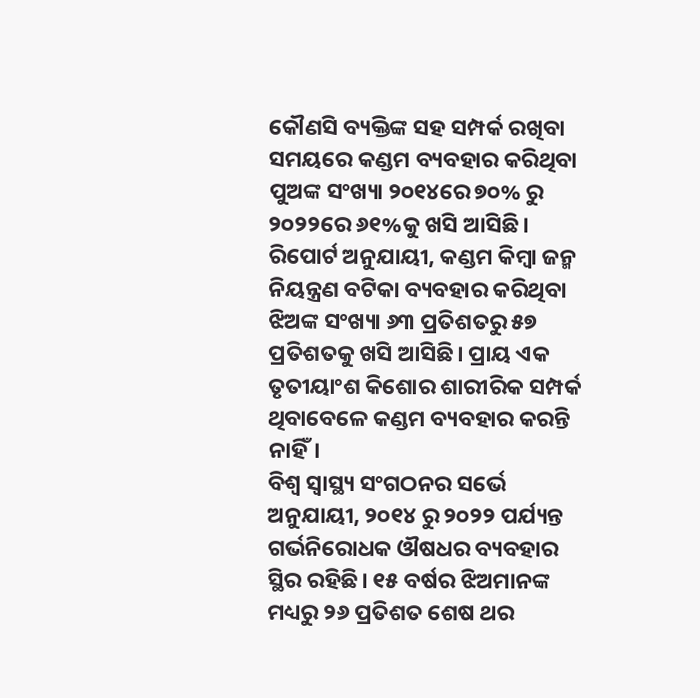କୌଣସି ବ୍ୟକ୍ତିଙ୍କ ସହ ସମ୍ପର୍କ ରଖିବା ସମୟରେ କଣ୍ଡମ ବ୍ୟବହାର କରିଥିବା ପୁଅଙ୍କ ସଂଖ୍ୟା ୨୦୧୪ରେ ୭୦% ରୁ ୨୦୨୨ରେ ୬୧%କୁ ଖସି ଆସିଛି।
ରିପୋର୍ଟ ଅନୁଯାୟୀ, କଣ୍ଡମ କିମ୍ବା ଜନ୍ମ ନିୟନ୍ତ୍ରଣ ବଟିକା ବ୍ୟବହାର କରିଥିବା ଝିଅଙ୍କ ସଂଖ୍ୟା ୬୩ ପ୍ରତିଶତରୁ ୫୭ ପ୍ରତିଶତକୁ ଖସି ଆସିଛି। ପ୍ରାୟ ଏକ ତୃତୀୟାଂଶ କିଶୋର ଶାରୀରିକ ସମ୍ପର୍କ ଥିବାବେଳେ କଣ୍ଡମ ବ୍ୟବହାର କରନ୍ତି ନାହିଁ।
ବିଶ୍ୱ ସ୍ବାସ୍ଥ୍ୟ ସଂଗଠନର ସର୍ଭେ ଅନୁଯାୟୀ, ୨୦୧୪ ରୁ ୨୦୨୨ ପର୍ଯ୍ୟନ୍ତ ଗର୍ଭନିରୋଧକ ଔଷଧର ବ୍ୟବହାର ସ୍ଥିର ରହିଛି। ୧୫ ବର୍ଷର ଝିଅମାନଙ୍କ ମଧ୍ୟରୁ ୨୬ ପ୍ରତିଶତ ଶେଷ ଥର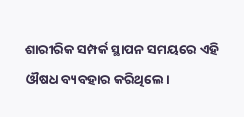ଶାରୀରିକ ସମ୍ପର୍କ ସ୍ଥାପନ ସମୟରେ ଏହି ଔଷଧ ବ୍ୟବହାର କରିଥିଲେ।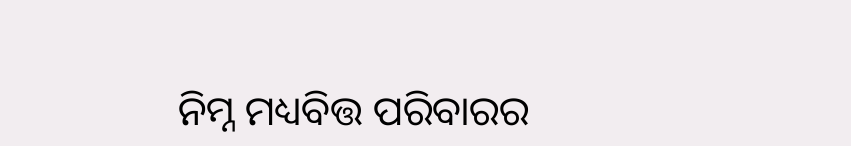ନିମ୍ନ ମଧ୍ୟବିତ୍ତ ପରିବାରର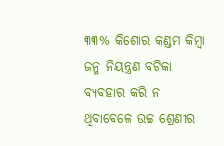୩୩% କିଶୋର କଣ୍ଡମ କିମ୍ବା ଜନ୍ମ ନିୟନ୍ତ୍ରଣ ବଟିକା ବ୍ୟବହାର କରି ନ ଥିବାବେଳେ ଉଚ୍ଚ ଶ୍ରେଣୀର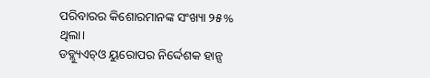ପରିବାରର କିଶୋରମାନଙ୍କ ସଂଖ୍ୟା ୨୫% ଥିଲା।
ଡବ୍ଲ୍ୟୁଏଚ୍ଓ ୟୁରୋପର ନିର୍ଦ୍ଦେଶକ ହାନ୍ସ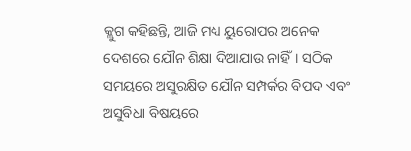କ୍ଲୁଗ କହିଛନ୍ତି, ଆଜି ମଧ୍ୟ ୟୁରୋପର ଅନେକ ଦେଶରେ ଯୌନ ଶିକ୍ଷା ଦିଆଯାଉ ନାହିଁ। ସଠିକ ସମୟରେ ଅସୁରକ୍ଷିତ ଯୌନ ସମ୍ପର୍କର ବିପଦ ଏବଂ ଅସୁବିଧା ବିଷୟରେ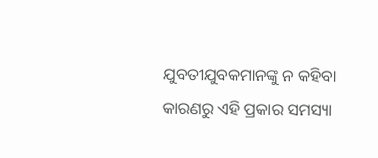ଯୁବତୀଯୁବକମାନଙ୍କୁ ନ କହିବା କାରଣରୁ ଏହି ପ୍ରକାର ସମସ୍ୟା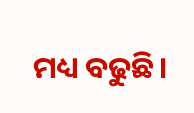ମଧ୍ୟ ବଢୁଛି।